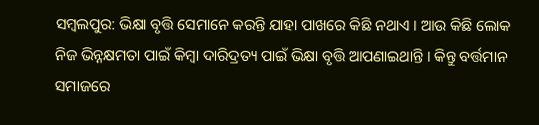ସମ୍ବଲପୁର: ଭିକ୍ଷା ବୃତ୍ତି ସେମାନେ କରନ୍ତି ଯାହା ପାଖରେ କିଛି ନଥାଏ । ଆଉ କିଛି ଲୋକ ନିଜ ଭିନ୍ନକ୍ଷମତା ପାଇଁ କିମ୍ବା ଦାରିଦ୍ରତ୍ୟ ପାଇଁ ଭିକ୍ଷା ବୃତ୍ତି ଆପଣାଇଥାନ୍ତି । କିନ୍ତୁ ବର୍ତ୍ତମାନ ସମାଜରେ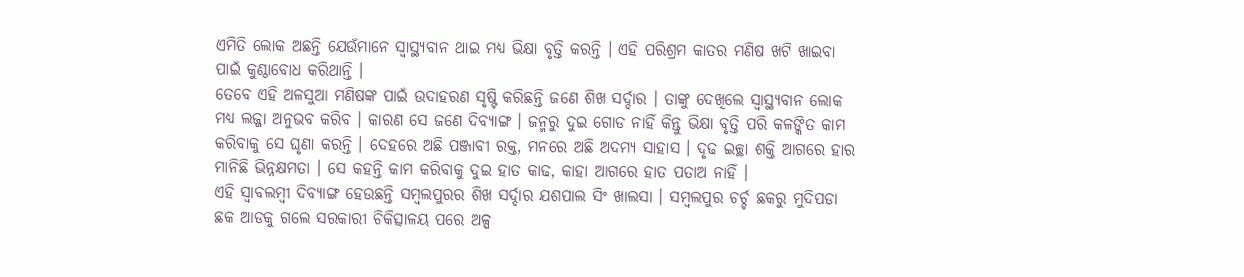ଏମିତି ଲୋକ ଅଛନ୍ତି ଯେଉଁମାନେ ସ୍ୱାସ୍ଥ୍ୟବାନ ଥାଇ ମଧ୍ୟ ଭିକ୍ଷା ବୃତ୍ତି କରନ୍ତି । ଏହି ପରିଶ୍ରମ କାତର ମଣିଷ ଖଟି ଖାଇବା ପାଇଁ କୁଣ୍ଠାବୋଧ କରିଥାନ୍ତି ।
ତେବେ ଏହି ଅଳସୁଆ ମଣିଷଙ୍କ ପାଇଁ ଉଦାହରଣ ସୃଷ୍ଟି କରିଛନ୍ତି ଜଣେ ଶିଖ ସର୍ଦ୍ଦାର । ତାଙ୍କୁ ଦେଖିଲେ ସ୍ବାସ୍ଥ୍ୟବାନ ଲୋକ ମଧ୍ୟ ଲଜ୍ଜା ଅନୁଭବ କରିବ । କାରଣ ସେ ଜଣେ ଦିବ୍ୟାଙ୍ଗ । ଜନ୍ମରୁ ଦୁଇ ଗୋଡ ନାହିଁ କିନ୍ତୁ ଭିକ୍ଷା ବୃତ୍ତି ପରି କଳଙ୍କିତ କାମ କରିବାକୁ ସେ ଘୃଣା କରନ୍ତି । ଦେହରେ ଅଛି ପଞ୍ଜାବୀ ରକ୍ତ, ମନରେ ଅଛି ଅଦମ୍ୟ ସାହାସ । ଦୃଢ ଇଚ୍ଛା ଶକ୍ତି ଆଗରେ ହାର ମାନିଛି ଭିନ୍ନକ୍ଷମତା । ସେ କହନ୍ତି କାମ କରିବାକୁ ଦୁଇ ହାତ କାଢ, କାହା ଆଗରେ ହାତ ପତାଅ ନାହିଁ ।
ଏହି ସ୍ବାବଲମ୍ବୀ ଦିବ୍ୟାଙ୍ଗ ହେଉଛନ୍ତି ସମ୍ଵଲପୁରର ଶିଖ ସର୍ଦ୍ଦାର ଯଶପାଲ ସିଂ ଖାଲସା । ସମ୍ଵଲପୁର ଚର୍ଚ୍ଚ ଛକରୁ ମୁଦିପଡା ଛକ ଆଡକୁ ଗଲେ ସରକାରୀ ଚିକିତ୍ସାଳୟ ପରେ ଅଳ୍ପ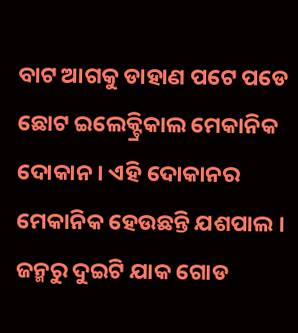ବାଟ ଆଗକୁ ଡାହାଣ ପଟେ ପଡେ ଛୋଟ ଇଲେକ୍ଟ୍ରିକାଲ ମେକାନିକ ଦୋକାନ । ଏହି ଦୋକାନର ମେକାନିକ ହେଉଛନ୍ତି ଯଶପାଲ । ଜନ୍ମରୁ ଦୁଇଟି ଯାକ ଗୋଡ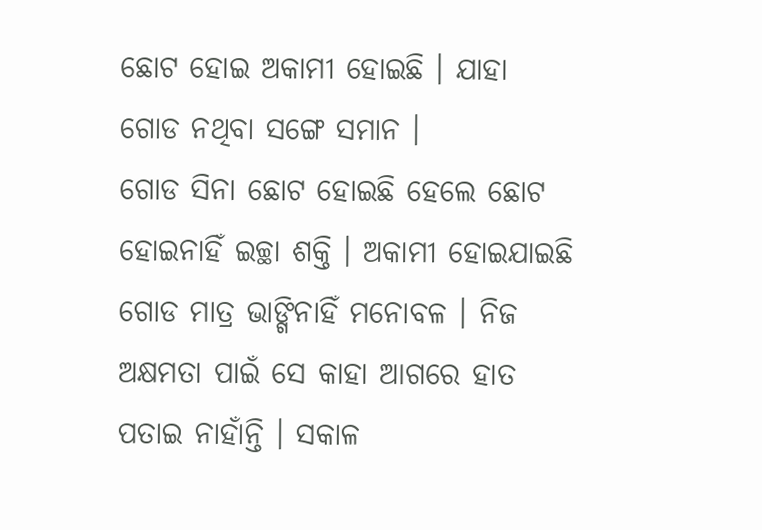ଛୋଟ ହୋଇ ଅକାମୀ ହୋଇଛି । ଯାହା ଗୋଡ ନଥିବା ସଙ୍ଗେ ସମାନ ।
ଗୋଡ ସିନା ଛୋଟ ହୋଇଛି ହେଲେ ଛୋଟ ହୋଇନାହିଁ ଇଚ୍ଛା ଶକ୍ତି । ଅକାମୀ ହୋଇଯାଇଛି ଗୋଡ ମାତ୍ର ଭାଙ୍ଗିନାହିଁ ମନୋବଳ । ନିଜ ଅକ୍ଷମତା ପାଇଁ ସେ କାହା ଆଗରେ ହାତ ପତାଇ ନାହାଁନ୍ତି । ସକାଳ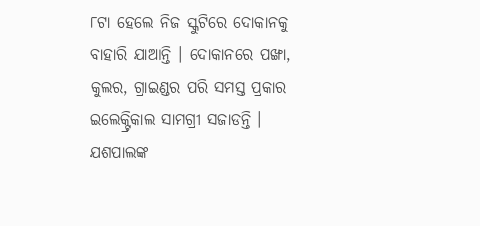୮ଟା ହେଲେ ନିଜ ସ୍କୁଟିରେ ଦୋକାନକୁ ବାହାରି ଯାଆନ୍ତି । ଦୋକାନରେ ପଙ୍ଖା, କୁଲର, ଗ୍ରାଇଣ୍ଡର ପରି ସମସ୍ତ ପ୍ରକାର ଇଲେକ୍ଟ୍ରିକାଲ ସାମଗ୍ରୀ ସଜାଡନ୍ତି । ଯଶପାଲଙ୍କ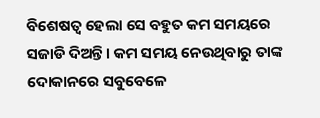ବିଶେଷତ୍ବ ହେଲା ସେ ବହୁତ କମ ସମୟରେ ସଜାଡି ଦିଅନ୍ତି । କମ ସମୟ ନେଉଥିବାରୁ ତାଙ୍କ ଦୋକାନରେ ସବୁବେଳେ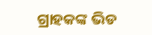ଗ୍ରାହକଙ୍କ ଭିଡ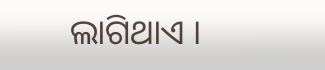ଲାଗିଥାଏ ।